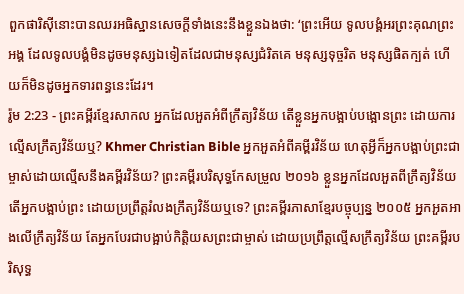ពួកផារិស៊ីនោះបានឈរអធិស្ឋានសេចក្ដីទាំងនេះនឹងខ្លួនឯងថា: ‘ព្រះអើយ ទូលបង្គំអរព្រះគុណព្រះអង្គ ដែលទូលបង្គំមិនដូចមនុស្សឯទៀតដែលជាមនុស្សជំរិតគេ មនុស្សទុច្ចរិត មនុស្សផិតក្បត់ ហើយក៏មិនដូចអ្នកទារពន្ធនេះដែរ។
រ៉ូម 2:23 - ព្រះគម្ពីរខ្មែរសាកល អ្នកដែលអួតអំពីក្រឹត្យវិន័យ តើខ្លួនអ្នកបង្អាប់បង្អោនព្រះ ដោយការល្មើសក្រឹត្យវិន័យឬ? Khmer Christian Bible អ្នកអួតអំពីគម្ពីរវិន័យ ហេតុអ្វីក៏អ្នកបង្អាប់ព្រះជាម្ចាស់ដោយល្មើសនឹងគម្ពីរវិន័យ? ព្រះគម្ពីរបរិសុទ្ធកែសម្រួល ២០១៦ ខ្លួនអ្នកដែលអួតពីក្រឹត្យវិន័យ តើអ្នកបង្អាប់ព្រះ ដោយប្រព្រឹត្តរំលងក្រឹត្យវិន័យឬទេ? ព្រះគម្ពីរភាសាខ្មែរបច្ចុប្បន្ន ២០០៥ អ្នកអួតអាងលើក្រឹត្យវិន័យ តែអ្នកបែរជាបង្អាប់កិត្តិយសព្រះជាម្ចាស់ ដោយប្រព្រឹត្តល្មើសក្រឹត្យវិន័យ ព្រះគម្ពីរបរិសុទ្ធ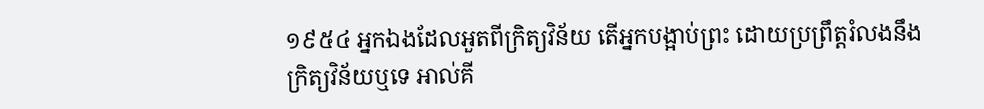១៩៥៤ អ្នកឯងដែលអួតពីក្រិត្យវិន័យ តើអ្នកបង្អាប់ព្រះ ដោយប្រព្រឹត្តរំលងនឹងក្រិត្យវិន័យឬទេ អាល់គី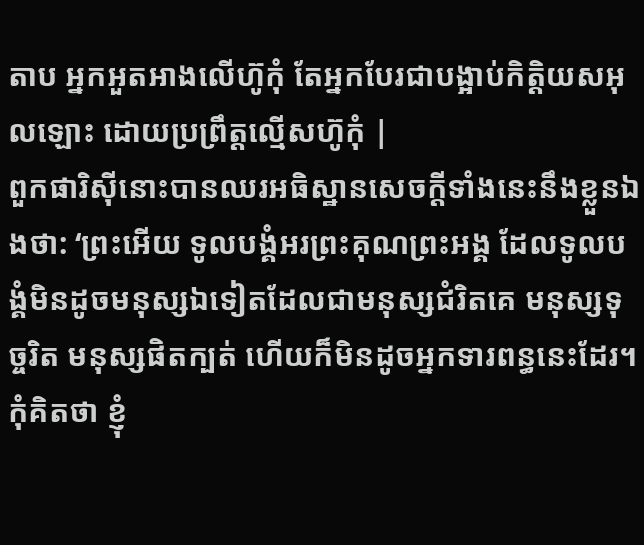តាប អ្នកអួតអាងលើហ៊ូកុំ តែអ្នកបែរជាបង្អាប់កិត្ដិយសអុលឡោះ ដោយប្រព្រឹត្ដល្មើសហ៊ូកុំ |
ពួកផារិស៊ីនោះបានឈរអធិស្ឋានសេចក្ដីទាំងនេះនឹងខ្លួនឯងថា: ‘ព្រះអើយ ទូលបង្គំអរព្រះគុណព្រះអង្គ ដែលទូលបង្គំមិនដូចមនុស្សឯទៀតដែលជាមនុស្សជំរិតគេ មនុស្សទុច្ចរិត មនុស្សផិតក្បត់ ហើយក៏មិនដូចអ្នកទារពន្ធនេះដែរ។
កុំគិតថា ខ្ញុំ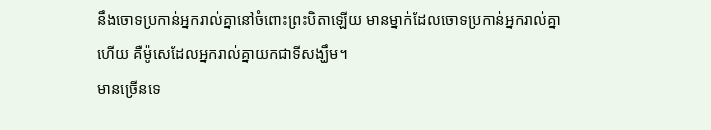នឹងចោទប្រកាន់អ្នករាល់គ្នានៅចំពោះព្រះបិតាឡើយ មានម្នាក់ដែលចោទប្រកាន់អ្នករាល់គ្នាហើយ គឺម៉ូសេដែលអ្នករាល់គ្នាយកជាទីសង្ឃឹម។
មានច្រើនទេ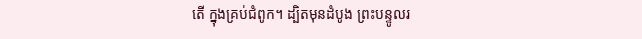តើ ក្នុងគ្រប់ជំពូក។ ដ្បិតមុនដំបូង ព្រះបន្ទូលរ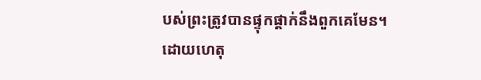បស់ព្រះត្រូវបានផ្ទុកផ្ដាក់នឹងពួកគេមែន។
ដោយហេតុ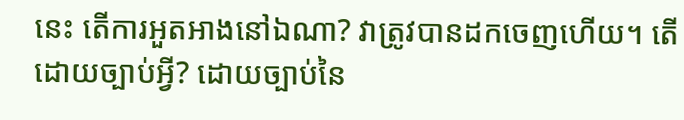នេះ តើការអួតអាងនៅឯណា? វាត្រូវបានដកចេញហើយ។ តើដោយច្បាប់អ្វី? ដោយច្បាប់នៃ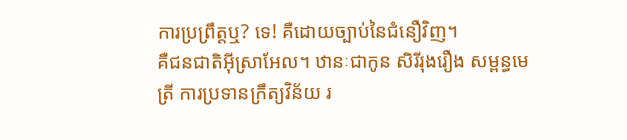ការប្រព្រឹត្តឬ? ទេ! គឺដោយច្បាប់នៃជំនឿវិញ។
គឺជនជាតិអ៊ីស្រាអែល។ ឋានៈជាកូន សិរីរុងរឿង សម្ពន្ធមេត្រី ការប្រទានក្រឹត្យវិន័យ រ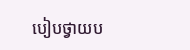បៀបថ្វាយប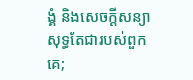ង្គំ និងសេចក្ដីសន្យា សុទ្ធតែជារបស់ពួកគេ;